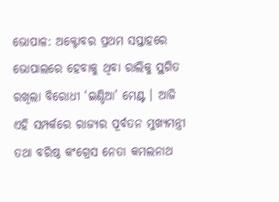ଭୋପାଳ: ଅକ୍ଟୋବର ପ୍ରଥମ ସପ୍ତାହରେ ଭୋପାଲରେ ହେବାକୁ ଥିବା ରାଲିକୁ ସ୍ଥଗିତ ରଖିଲା ବିରୋଧୀ ‘ଇଣ୍ଡିଆ’ ମେଣ୍ଟ । ଆଜି ଏହି ସମ୍ପର୍କରେ ରାଜ୍ୟର ପୂର୍ବତନ ମୁଖ୍ୟମନ୍ତ୍ରୀ ତଥା ବରିଷ୍ଠ କଂଗ୍ରେସ ନେତା କମଲନାଥ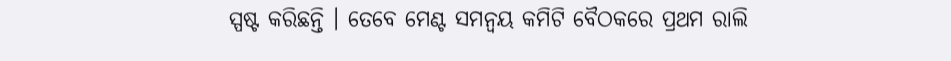ସ୍ପଷ୍ଟ କରିଛନ୍ତି । ତେବେ ମେଣ୍ଟ ସମନ୍ବୟ କମିଟି ବୈଠକରେ ପ୍ରଥମ ରାଲି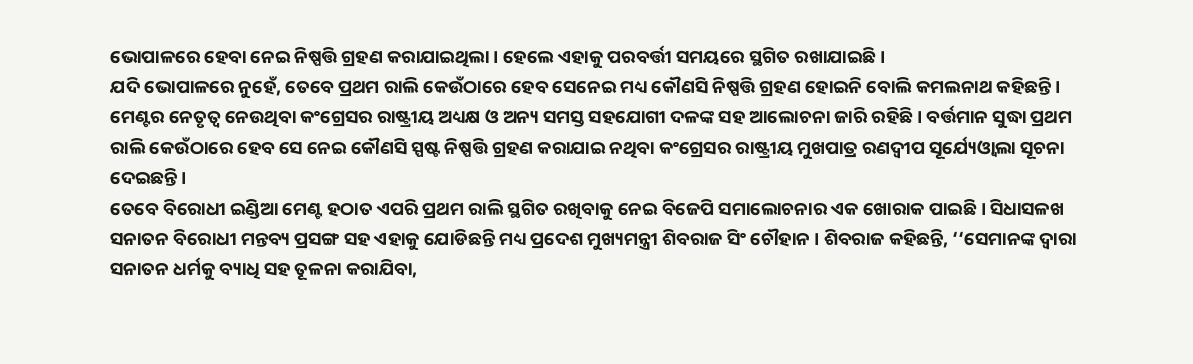ଭୋପାଳରେ ହେବା ନେଇ ନିଷ୍ପତ୍ତି ଗ୍ରହଣ କରାଯାଇଥିଲା । ହେଲେ ଏହାକୁ ପରବର୍ତ୍ତୀ ସମୟରେ ସ୍ଥଗିତ ରଖାଯାଇଛି ।
ଯଦି ଭୋପାଳରେ ନୁହେଁ, ତେବେ ପ୍ରଥମ ରାଲି କେଉଁଠାରେ ହେବ ସେନେଇ ମଧ୍ୟ କୌଣସି ନିଷ୍ପତ୍ତି ଗ୍ରହଣ ହୋଇନି ବୋଲି କମଲନାଥ କହିଛନ୍ତି । ମେଣ୍ଟର ନେତୃତ୍ବ ନେଉଥିବା କଂଗ୍ରେସର ରାଷ୍ଟ୍ରୀୟ ଅଧ୍ୟକ୍ଷ ଓ ଅନ୍ୟ ସମସ୍ତ ସହଯୋଗୀ ଦଳଙ୍କ ସହ ଆଲୋଚନା ଜାରି ରହିଛି । ବର୍ତ୍ତମାନ ସୁଦ୍ଧା ପ୍ରଥମ ରାଲି କେଉଁଠାରେ ହେବ ସେ ନେଇ କୌଣସି ସ୍ପଷ୍ଟ ନିଷ୍ପତ୍ତି ଗ୍ରହଣ କରାଯାଇ ନଥିବା କଂଗ୍ରେସର ରାଷ୍ଟ୍ରୀୟ ମୁଖପାତ୍ର ରଣଦ୍ବୀପ ସୂର୍ଯ୍ୟେଓ୍ବାଲା ସୂଚନା ଦେଇଛନ୍ତି ।
ତେବେ ବିରୋଧୀ ଇଣ୍ଡିଆ ମେଣ୍ଟ ହଠାତ ଏପରି ପ୍ରଥମ ରାଲି ସ୍ଥଗିତ ରଖିବାକୁ ନେଇ ବିଜେପି ସମାଲୋଚନାର ଏକ ଖୋରାକ ପାଇଛି । ସିଧାସଳଖ ସନାତନ ବିରୋଧୀ ମନ୍ତବ୍ୟ ପ୍ରସଙ୍ଗ ସହ ଏହାକୁ ଯୋଡିଛନ୍ତି ମଧ୍ୟ ପ୍ରଦେଶ ମୁଖ୍ୟମନ୍ତ୍ରୀ ଶିବରାଜ ସିଂ ଚୌହାନ । ଶିବରାଜ କହିଛନ୍ତି, ‘‘ସେମାନଙ୍କ ଦ୍ବାରା ସନାତନ ଧର୍ମକୁ ବ୍ୟାଧି ସହ ତୂଳନା କରାଯିବା,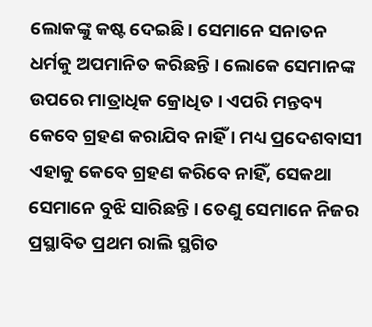ଲୋକଙ୍କୁ କଷ୍ଟ ଦେଇଛି । ସେମାନେ ସନାତନ ଧର୍ମକୁ ଅପମାନିତ କରିଛନ୍ତି । ଲୋକେ ସେମାନଙ୍କ ଉପରେ ମାତ୍ରାଧିକ କ୍ରୋଧିତ । ଏପରି ମନ୍ତବ୍ୟ କେବେ ଗ୍ରହଣ କରାଯିବ ନାହିଁ । ମଧ୍ୟ ପ୍ରଦେଶବାସୀ ଏହାକୁ କେବେ ଗ୍ରହଣ କରିବେ ନାହିଁ, ସେକଥା ସେମାନେ ବୁଝି ସାରିଛନ୍ତି । ତେଣୁ ସେମାନେ ନିଜର ପ୍ରସ୍ଥାବିତ ପ୍ରଥମ ରାଲି ସ୍ଥଗିତ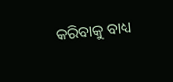କରିବାକୁ ବାଧ୍ୟ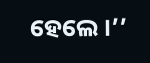ହେଲେ ।’’